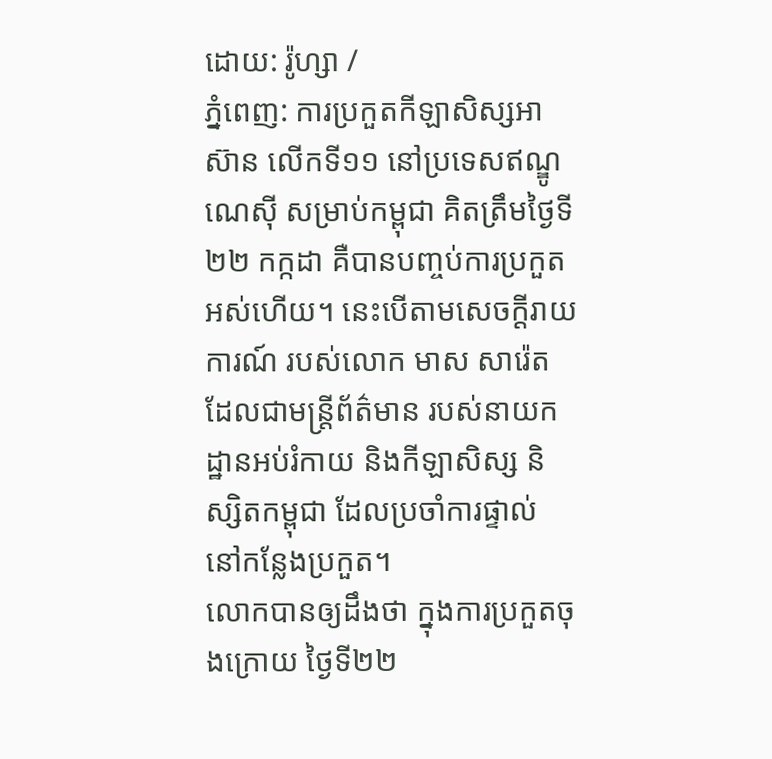ដោយ: រ៉ូហ្សា /
ភ្នំពេញ: ការប្រកួតកីឡាសិស្សអាស៊ាន លើកទី១១ នៅប្រទេសឥណ្ឌូណេស៊ី សម្រាប់កម្ពុជា គិតត្រឹមថ្ងៃទី២២ កក្កដា គឺបានបញ្ចប់ការប្រកួតអស់ហើយ។ នេះបើតាមសេចក្ដីរាយការណ៍ របស់លោក មាស សារ៉េត ដែលជាមន្ត្រីព័ត៌មាន របស់នាយកដ្ឋានអប់រំកាយ និងកីឡាសិស្ស និស្សិតកម្ពុជា ដែលប្រចាំការផ្ទាល់ នៅកន្លែងប្រកួត។
លោកបានឲ្យដឹងថា ក្នុងការប្រកួតចុងក្រោយ ថ្ងៃទី២២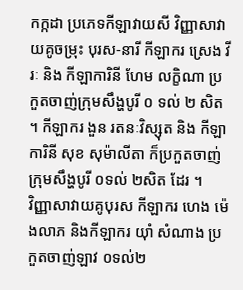កក្កដា ប្រភេទកីឡាវាយសី វិញ្ញាសាវាយគូចម្រុះ បុរស-នារី កីឡាករ ស្រេង វីរៈ និង កីឡាការិនី ហែម លក្ខិណា ប្រកួតចាញ់ក្រុមសឹង្ហបូរី ០ ទល់ ២ សិត ។ កីឡាករ ងួន រតនៈវិស្សុត និង កីឡាការិនី សុខ សុម៉ាលីតា ក៏ប្រកួតចាញ់ ក្រុមសឹង្ហបូរី ០ទល់ ២សិត ដែរ ។
វិញ្ញាសាវាយគូបុរស កីឡាករ ហេង ម៉េងលាភ និងកីឡាករ យ៉ាំ សំណាង ប្រកួតចាញ់ឡាវ ០ទល់២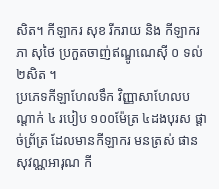សិត។ កីឡាករ សុខ រីករាយ និង កីឡាករ ភា សុថៃ ប្រកួតចាញ់ឥណ្ឌូណេស៊ី ០ ទល់ ២សិត ។
ប្រភេទកីឡាហែលទឹក វិញ្ញាសាហែលបណ្ដាក់ ៤ របៀប ១០០ម៉ែត្រ ៤ដងបុរស ផ្ដាច់ព្រ័ត្រ ដែលមានកីឡាករ មនត្រស់ ផានសុវណ្ណអារុណ កី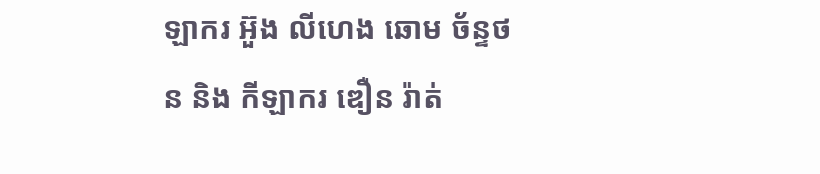ឡាករ អ៊ួង លីហេង ឆោម ច័ន្ទថន និង កីឡាករ ឌឿន រ៉ាត់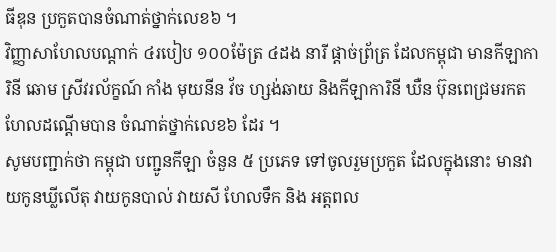ធីឌុន ប្រកួតបានចំណាត់ថ្នាក់លេខ៦ ។
វិញ្ញាសាហែលបណ្ដាក់ ៤របៀប ១០០ម៉ែត្រ ៤ដង នារី ផ្ដាច់ព្រ័ត្រ ដែលកម្ពុជា មានកីឡាការិនី ឆោម ស្រីវរល័ក្ខណ៍ កាំង មុយនីន វ័ច ហ្សង់ឆាយ និងកីឡាការិនី ឃឺន ប៊ុនពេជ្រមរកត ហែលដណ្ដើមបាន ចំណាត់ថ្នាក់លេខ៦ ដែរ ។
សូមបញ្ជាក់ថា កម្ពុជា បញ្ជូនកីឡា ចំនួន ៥ ប្រភេទ ទៅចូលរួមប្រកួត ដែលក្នុងនោះ មានវាយកូនឃ្លីលើតុ វាយកូនបាល់ វាយសី ហែលទឹក និង អត្តពល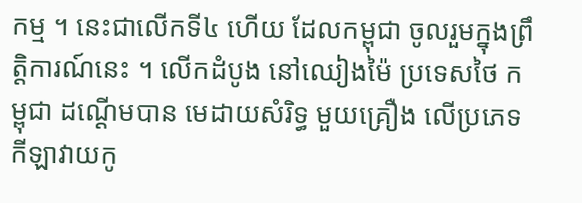កម្ម ។ នេះជាលើកទី៤ ហើយ ដែលកម្ពុជា ចូលរួមក្នុងព្រឹត្តិការណ៍នេះ ។ លើកដំបូង នៅឈៀងម៉ៃ ប្រទេសថៃ កម្ពុជា ដណ្ដើមបាន មេដាយសំរិទ្ធ មួយគ្រឿង លើប្រភេទកីឡាវាយកូ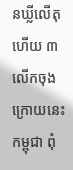នឃ្លីលើតុ ហើយ ៣ លើកចុងក្រោយនេះ កម្ពុជា ពុំ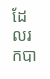ដែលរកបា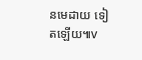នមេដាយ ទៀតឡើយ៕v